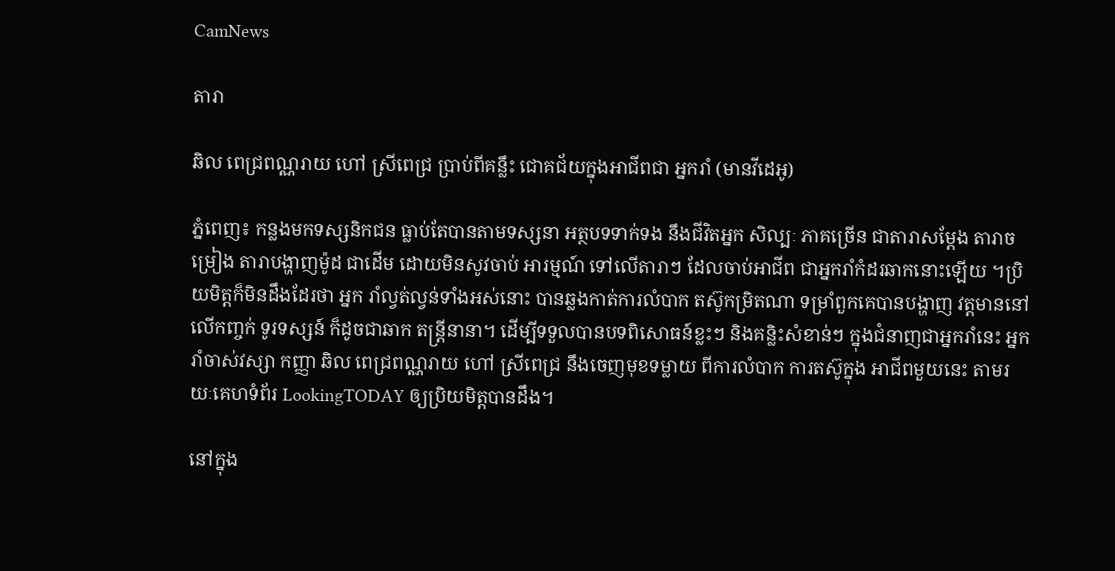CamNews

តារា

ឆិល ពេជ្រពណ្ណរាយ ហៅ ស្រីពេជ្រ ប្រាប់ពីគន្លឹះ ជោគជ័យក្នុងអាជីពជា អ្នករាំ (មានវីដេអូ)

ភ្នំពេញ៖ កន្លងមកទស្សនិកជន ធ្លាប់តែបានតាមទស្សនា អត្ថបទទាក់ទង នឹងជីវិតអ្នក សិល្បៈ ភាគច្រើន ជាតារាសម្តែង តារាចម្រៀង តារាបង្ហាញម៉ូដ ជាដើម ដោយមិនសូវចាប់ អារម្មណ៍ ទៅលើតារាៗ ដែលចាប់អាជីព ជាអ្នករាំកំដរឆាកនោះឡើយ ។ប្រិយមិត្តក៏មិនដឹងដែរថា អ្នក រាំល្វត់ល្វន់ទាំងអស់នោះ បានឆ្លងកាត់ការលំបាក តស៊ូកម្រិតណា ទម្រាំពួកគេបានបង្ហាញ វត្តមាននៅលើកញ្ចក់ ទូរទស្សន៍ ក៏ដូចជាឆាក តន្រ្តីនានា។ ដើម្បីទទួលបានបទពិសោធន៍ខ្លះៗ និងគន្លិះសំខាន់ៗ ក្នុងជំនាញជាអ្នករាំនេះ អ្នករាំចាស់វស្សា កញ្ញា ឆិល ពេជ្រពណ្ណរាយ ហៅ ស្រីពេជ្រ នឹងចេញមុខទម្លាយ ពីការលំបាក ការតស៊ូក្នុង អាជីពមួយនេះ តាមរយៈគេហទំព័រ LookingTODAY ឲ្យប្រិយមិត្តបានដឹង។

នៅក្នុង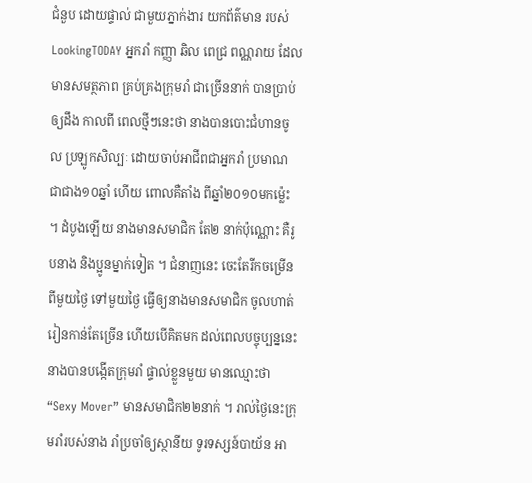ជំនួប ដោយផ្ទាល់ ជាមួយភ្នាក់ងារ យកព័ត៌មាន របស់ LookingTODAY អ្នករាំ កញ្ញា ឆិល ពេជ្រ ពណ្ណរាយ ដែលមានសមត្ថភាព គ្រប់គ្រងក្រុមរាំ ជាច្រើននាក់ បានប្រាប់ឲ្យដឹង កាលពី ពេលថ្មីៗនេះថា នាងបានបោះជំហានចូល ប្រឡូកសិល្បៈ ដោយចាប់អាជីពជាអ្នករាំ ប្រមាណ ជាជាង១០ឆ្នាំ ហើយ ពោលគឺតាំង ពីឆ្នាំ២០១០មកម្ល៉េះ ។ ដំបូងឡើយ នាងមានសមាជិក តែ២ នាក់ប៉ុណ្ណោះ គឺរូបនាង និងប្អូនម្នាក់ទៀត ។ ជំនាញនេះ ចេះតែរីកចម្រើនពីមួយថ្ងៃ ទៅមួយថ្ងៃ ធ្វើឲ្យនាងមានសមាជិក ចូលហាត់រៀនកាន់តែច្រើន ហើយបើគិតមក ដល់ពេលបច្ចុប្បន្ននេះ នាងបានបង្កើតក្រុមរាំ ផ្ទាល់ខ្លួនមួយ មានឈ្មោះថា “Sexy Mover” មានសមាជិក២២នាក់ ។ រាល់ថ្ងៃនេះក្រុមរាំរបស់នាង រាំប្រចាំឲ្យស្ថានីយ ទូរទស្សន៍បាយ័ន អា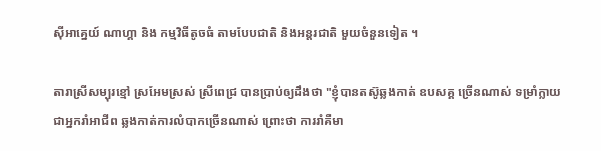ស៊ីអាគ្នេយ៍ ណាហ្គា និង កម្មវិធីតូចធំ តាមបែបជាតិ និងអន្តរជាតិ មួយចំនួនទៀត ។

តារាស្រីសម្បុរខ្មៅ ស្រអែមស្រស់ ស្រីពេជ្រ បានប្រាប់ឲ្យដឹងថា "ខ្ញុំបានតស៊ូឆ្លងកាត់ ឧបសគ្គ ច្រើនណាស់ ទម្រាំក្លាយជាអ្នករាំអាជីព ឆ្លងកាត់ការលំបាកច្រើនណាស់ ព្រោះថា ការរាំគឺមា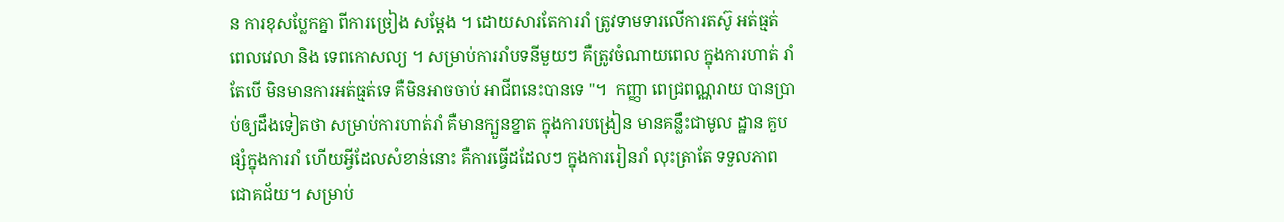ន ការខុសប្លែកគ្នា ពីការច្រៀង សម្តែង ។ ដោយសារតែការរាំ ត្រូវទាមទារលើការតស៊ូ អត់ធ្មត់ ពេលវេលា និង ទេពកោសល្យ ។ សម្រាប់ការរាំបទនីមួយៗ គឺត្រូវចំណាយពេល ក្នុងការហាត់ រាំ តែបើ មិនមានការអត់ធ្មត់ទេ គឺមិនអាចចាប់ អាជីពនេះបានទេ "។  កញ្ញា ពេជ្រពណ្ណរាយ បានប្រាប់ឲ្យដឹងទៀតថា សម្រាប់ការហាត់រាំ គឺមានក្បួនខ្នាត ក្នុងការបង្រៀន មានគន្លឹះជាមូល ដ្ឋាន គួបផ្សំក្នុងការរាំ ហើយអ្វីដែលសំខាន់នោះ គឺការធ្វើដដែលៗ ក្នុងការរៀនរាំ លុះត្រាតែ ទទួលភាពជោគជ័យ។ សម្រាប់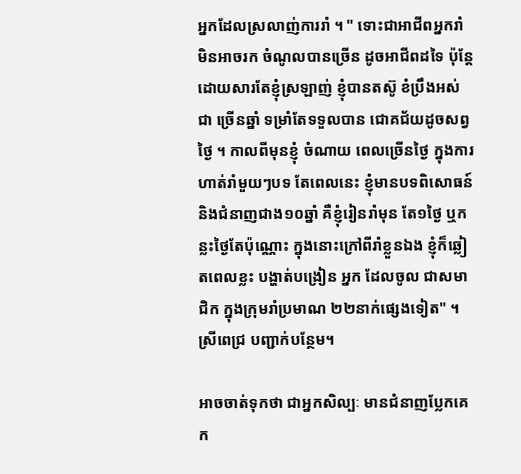អ្នកដែលស្រលាញ់ការរាំ ។ " ទោះជាអាជីពអ្នករាំ មិនអាចរក ចំណូលបានច្រើន ដូចអាជីពដទៃ ប៉ុន្តែដោយសារតែខ្ញុំស្រឡាញ់ ខ្ញុំបានតស៊ូ ខំប្រឹងអស់ជា ច្រើនឆ្នាំ ទម្រាំតែទទួលបាន ជោគជ័យដូចសព្វថ្ងៃ ។ កាលពីមុនខ្ញុំ ចំណាយ ពេលច្រើនថ្ងៃ ក្នុងការហាត់រាំមួយៗបទ តែពេលនេះ ខ្ញុំមានបទពិសោធន៍ និងជំនាញជាង១០ឆ្នាំ គឺខ្ញុំរៀនរាំមុន តែ១ថ្ងៃ ឬកន្លះថ្ងៃតែប៉ុណ្ណោះ ក្នុងនោះក្រៅពីរាំខ្លួនឯង ខ្ញុំក៏ឆ្លៀតពេលខ្លះ បង្ហាត់បង្រៀន អ្នក ដែលចូល ជាសមាជិក ក្នុងក្រុមរាំប្រមាណ ២២នាក់ផ្សេងទៀត" ។ ស្រីពេជ្រ បញ្ជាក់បន្ថែម។

អាចចាត់ទុកថា ជាអ្នកសិល្បៈ មានជំនាញប្លែកគេ ក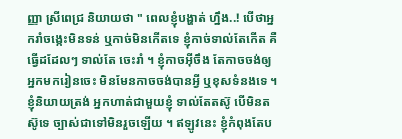ញ្ញា ស្រីពេជ្រ និយាយថា " ពេលខ្ញុំបង្ហាត់ ហ្នឹង..! បើថាអ្នករាំចង្កេះមិនទន់ ឬកាច់មិនកើតទេ ខ្ញុំកាច់ទាល់តែកើត គឺធ្វើដដែលៗ ទាល់តែ ចេះរាំ ។ ខ្ញុំកាចអ៊ីចឹង តែកាចចង់ឲ្យអ្នកមករៀនចេះ មិនមែនកាចចង់បានអ្វី ឬខុសទំនងទេ ។ ខ្ញុំនិយាយត្រង់ អ្នកហាត់ជាមួយខ្ញុំ ទាល់តែតស៊ូ បើមិនតស៊ូទេ ច្បាស់ជាទៅមិនរួចឡើយ ។ ឥឡូវនេះ ខ្ញុំកំពុងតែប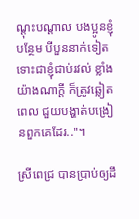ណ្ដុះបណ្ដាល បងប្អូនខ្ញុំបន្ថែម បីបួននាក់ទៀត ទោះជាខ្ញុំជាប់រវល់ ខ្លាំង យ៉ាងណាក្ដី ក៏ត្រូវឆ្លៀតពេល ជួយបង្ហាត់បង្រៀនពួកគេដែរ.."។

ស្រីពេជ្រ បានប្រាប់ឲ្យដឹ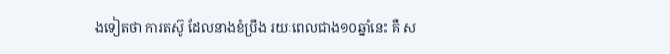ងទៀតថា ការតស៊ូ ដែលនាងខំប្រឹង រយៈពេលជាង១០ឆ្នាំនេះ គឺ ស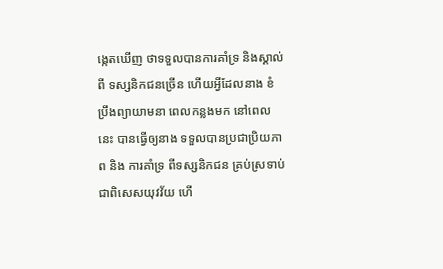ង្កេតឃើញ ថាទទួលបានការគាំទ្រ និងស្គាល់ពី ទស្សនិកជនច្រើន ហើយអ្វីដែលនាង ខំ ប្រឹងព្យាយាមនា ពេលកន្លងមក នៅពេលនេះ បានធ្វើឲ្យនាង ទទួលបានប្រជាប្រិយភាព និង ការគាំទ្រ ពីទស្សនិកជន គ្រប់ស្រទាប់ ជាពិសេសយុវវ័យ ហើ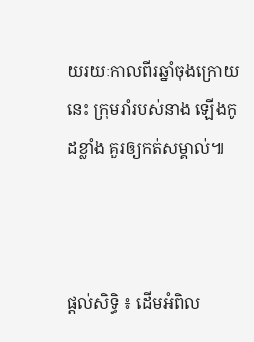យរយៈកាលពីរឆ្នាំចុងក្រោយនេះ ក្រុមរាំរបស់នាង ឡើងកូដខ្លាំង គួរឲ្យកត់សម្គាល់៕



ផ្តល់សិទ្ធិ ៖ ដើមអំពិល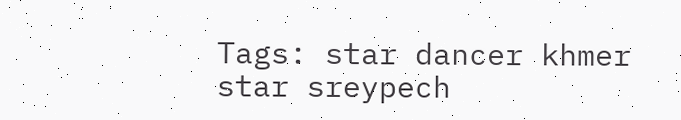Tags: star dancer khmer star sreypech